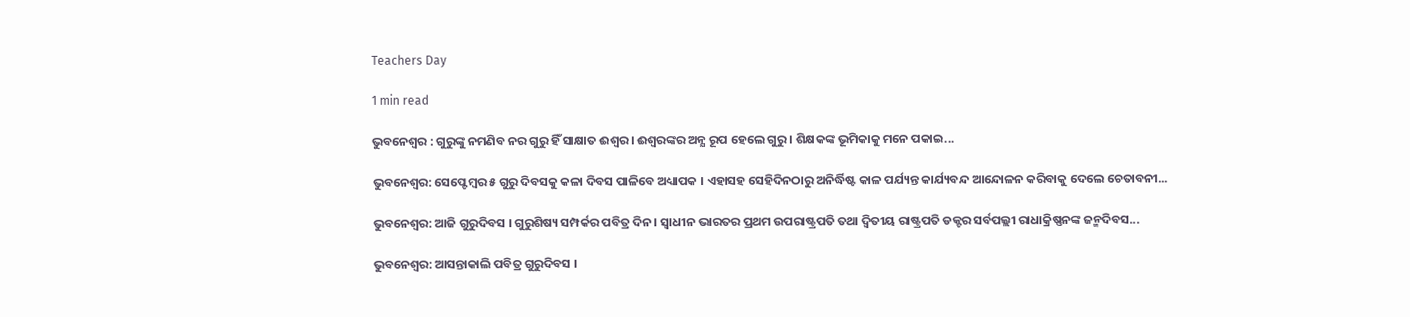Teachers Day

1 min read

ଭୁବନେଶ୍ୱର : ଗୁରୁଙ୍କୁ ନମଣିବ ନର ଗୁରୁ ହିଁ ସାକ୍ଷାତ ଈଶ୍ବର । ଈଶ୍ବରଙ୍କର ଅନ୍ଯ ରୂପ ହେଲେ ଗୁରୁ । ଶିକ୍ଷକଙ୍କ ଭୂମିକାକୁ ମନେ ପକାଇ...

ଭୁବନେଶ୍ବର: ସେପ୍ଟେମ୍ବର ୫ ଗୁରୁ ଦିବସକୁ କଳା ଦିବସ ପାଳିବେ ଅଧ୍ୟାପକ । ଏହାସହ ସେହିଦିନଠାରୁ ଅନିର୍ଦ୍ଧିଷ୍ଟ କାଳ ପର୍ଯ୍ୟନ୍ତ କାର୍ଯ୍ୟବନ୍ଦ ଆନ୍ଦୋଳନ କରିବାକୁ ଦେଲେ ଚେତାବନୀ...

ଭୁବନେଶ୍ୱର: ଆଜି ଗୁରୁଦିବସ । ଗୁରୁଶିଷ୍ୟ ସମ୍ପର୍କର ପବିତ୍ର ଦିନ । ସ୍ବାଧୀନ ଭାରତର ପ୍ରଥମ ଉପରାଷ୍ଟ୍ରପତି ତଥା ଦ୍ବିତୀୟ ରାଷ୍ଟ୍ରପତି ଡକ୍ଟର ସର୍ବପଲ୍ଲୀ ରାଧାକ୍ରିଷ୍ଣନଙ୍କ ଜନ୍ମଦିବସ...

ଭୁବନେଶ୍ୱର: ଆସନ୍ତାକାଲି ପବିତ୍ର ଗୁରୁଦିବସ ।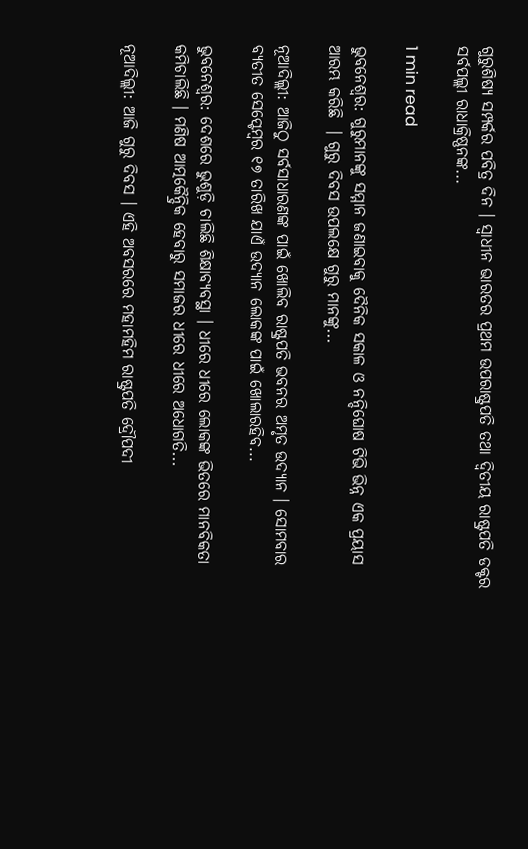ଗୁରୁଶିଷ୍ୟ ସମ୍ପର୍କର ପବିତ୍ର ଦିନ । ସ୍ବାଧୀନ ଭାରତର ପ୍ରଥମ ଉପରାଷ୍ଟ୍ରପତି ତଥା ଦ୍ବିତୀୟ ରାଷ୍ଟ୍ରପତି ଡକ୍ଟର ସର୍ବପଲ୍ଲୀ ରାଧାକ୍ରିଷ୍ଣନଙ୍କ...

1 min read

ଭୁବନେଶ୍ବର: ଗୁରୁମାନଙ୍କୁ ସମ୍ମାନ ଜଣାଇବାକୁ ଦୈନିକ ସକାଳ ଓ ନନ୍ଦିଘୋଷ ଟିଭି ଭିନ୍ନ ଏକ ପ୍ରୟାସ ଆରମ୍ଭ କରିଛି  । ଗୁରୁ ଦିବସ ଉପଲକ୍ଷେ ଗୁରୁ ମାନଙ୍କୁ...

ନୂଆଦିଲ୍ଲୀ: ଆଜିଠୁ ସର୍ବସାଧାରଣଙ୍କ ପାଇଁ ଖୋଲିବ ରାଷ୍ଟ୍ରପତି ଭବନର ଅମୃତ ଉଦ୍ୟାନ । ସୋମବାର ବ୍ୟତୀତ ସେପ୍ଟେମ୍ବର ୧୭ ତାରିଖ ଯାଏଁ ଉଦ୍ୟାନ ଲୋକଙ୍କ ପାଇଁ ଖୋଲାରହିବ...

ଭୁବନେଶ୍ବର: ଦେଶରେ ଭୁଶୁଡ଼ି ଚାଲିଛି ଶିକ୍ଷାବ୍ୟବସ୍ଥା । ଧୀରେ ଧୀରେ ଲୋକଙ୍କ ଭିତରେ ମାନବିକତା କମିଚାଲିଛି । ମଣିଷ ଆତ୍ମକୈନ୍ଦ୍ରିକ ହେବାରୁ ସମାଜର ଧୀରେ ଧୀରେ ଅଧୋଗତି...

ନୂଆଦିଲ୍ଲୀ: ଆଜି ଗୁରୁ ଦିବସ । ଏହି ଅବସରରେ ମହାମହିମ ରାଷ୍ଟ୍ରପତି ଦ୍ରୌପଦୀ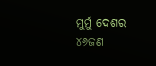ମୁର୍ମୁ ଦେଶର ୪୬ଜଣ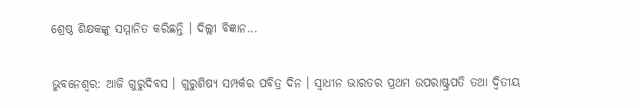ଶ୍ରେଷ୍ଠ ଶିକ୍ଷକଙ୍କୁ ସମ୍ମାନିତ କରିଛନ୍ତି । ଦିଲ୍ଲୀ ବିଜ୍ଞାନ...

ଭୁବନେଶ୍ୱର: ଆଜି ଗୁରୁଦିବସ । ଗୁରୁଶିଷ୍ୟ ସମ୍ପର୍କର ପବିତ୍ର ଦିନ । ସ୍ବାଧୀନ ଭାରତର ପ୍ରଥମ ଉପରାଷ୍ଟ୍ରପତି ତଥା ଦ୍ବିତୀୟ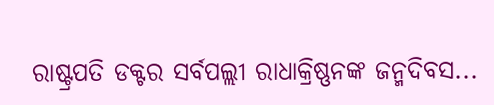ରାଷ୍ଟ୍ରପତି ଡକ୍ଟର ସର୍ବପଲ୍ଲୀ ରାଧାକ୍ରିଷ୍ଣନଙ୍କ ଜନ୍ମଦିବସ...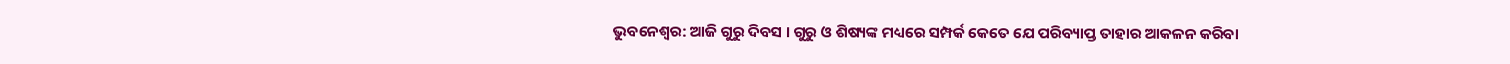ଭୁବନେଶ୍ୱର: ଆଜି ଗୁରୁ ଦିବସ । ଗୁରୁ ଓ ଶିଷ୍ୟଙ୍କ ମଧ୍ୟରେ ସମ୍ପର୍କ କେତେ ଯେ ପରିବ୍ୟାପ୍ତ ତାହାର ଆକଳନ କରିବା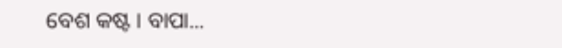ବେଶ କଷ୍ଟ । ବାପା...